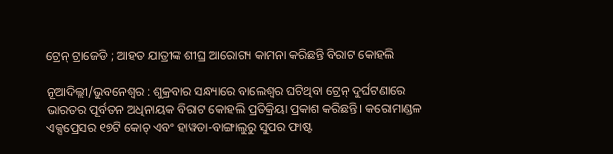ଟ୍ରେନ୍ ଟ୍ରାଜେଡି ; ଆହତ ଯାତ୍ରୀଙ୍କ ଶୀଘ୍ର ଆରୋଗ୍ୟ କାମନା କରିଛନ୍ତି ବିରାଟ କୋହଲି

ନୂଆଦିଲ୍ଲୀ/ଭୁବନେଶ୍ୱର : ଶୁକ୍ରବାର ସନ୍ଧ୍ୟାରେ ବାଲେଶ୍ୱର ଘଟିଥିବା ଟ୍ରେନ୍ ଦୁର୍ଘଟଣାରେ ଭାରତର ପୂର୍ବତନ ଅଧିନାୟକ ବିରାଟ କୋହଲି ପ୍ରତିକ୍ରିୟା ପ୍ରକାଶ କରିଛନ୍ତି। କରୋମାଣ୍ଡଳ ଏକ୍ସପ୍ରେସର ୧୭ଟି କୋଚ୍ ଏବଂ ହାୱଡା-ବାଙ୍ଗାଲୁରୁ ସୁପର ଫାଷ୍ଟ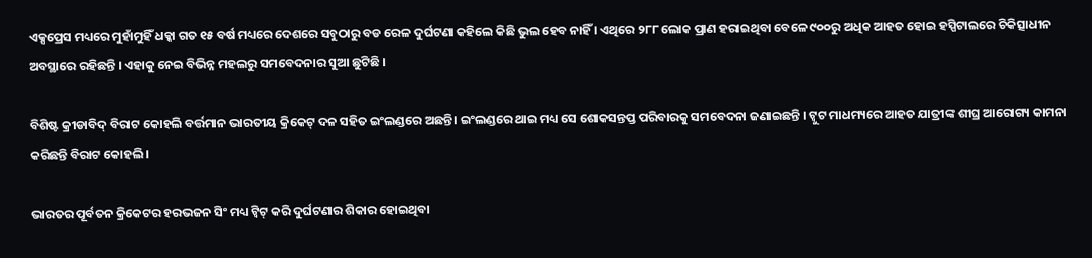ଏକ୍ସପ୍ରେସ ମଧ୍ୟରେ ମୁହାଁମୁହିଁ ଧକ୍କା ଗତ ୧୫ ବର୍ଷ ମଧ୍ୟରେ ଦେଶରେ ସବୁଠାରୁ ବଡ ରେଳ ଦୁର୍ଘଟଣା କହିଲେ କିଛି ଭୁଲ ହେବ ନାହିଁ । ଏଥିରେ ୨୮୮ ଲୋକ ପ୍ରାଣ ହରାଇଥିବା ବେଳେ ୯୦୦ରୁ ଅଧିକ ଆହତ ହୋଇ ହସ୍ପିଟାଲରେ ଚିକିତ୍ସାଧୀନ ଅବସ୍ଥାରେ ରହିଛନ୍ତି । ଏହାକୁ ନେଇ ବିଭିନ୍ନ ମହଲରୁ ସମବେଦନାର ସୁଆ ଛୁଟିଛି ।

ବିଶିଷ୍ଟ କ୍ରୀଡାବିଦ୍ ବିରାଟ କୋହଲି ବର୍ତ୍ତମାନ ଭାରତୀୟ କ୍ରିକେଟ୍ ଦଳ ସହିତ ଇଂଲଣ୍ଡରେ ଅଛନ୍ତି । ଇଂଲଣ୍ଡରେ ଥାଇ ମଧ୍ୟ ସେ ଶୋକସନ୍ତପ୍ତ ପରିବାରକୁ ସମବେଦନା ଜଣାଇଛନ୍ତି । ଟ୍ୱୁଟ ମାଧମ୍ୟରେ ଆହତ ଯାତ୍ରୀଙ୍କ ଶୀଘ୍ର ଆରୋଗ୍ୟ କାମନା କରିଛନ୍ତି ବିରାଟ କୋହଲି ।

ଭାରତର ପୂର୍ବତନ କ୍ରିକେଟର ହରଭଜନ ସିଂ ମଧ୍ୟ ଟ୍ୱିଟ୍ କରି ଦୁର୍ଘଟଣାର ଶିକାର ହୋଇଥିବା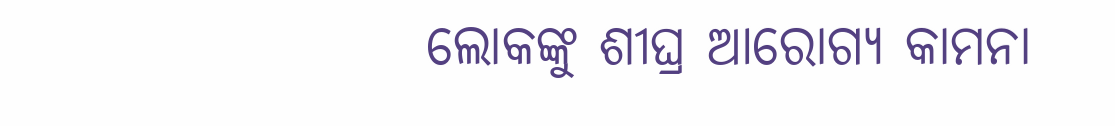ଲୋକଙ୍କୁ ଶୀଘ୍ର ଆରୋଗ୍ୟ କାମନା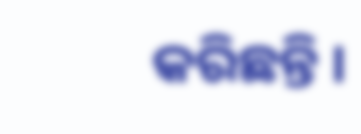କରିଛନ୍ତି ।